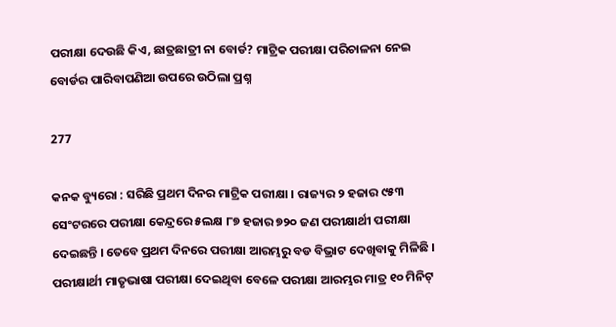ପରୀକ୍ଷା ଦେଉଛି କିଏ, ଛାତ୍ରଛାତ୍ରୀ ନା ବୋର୍ଡ? ମାଟ୍ରିକ ପରୀକ୍ଷା ପରିଚାଳନା ନେଇ ବୋର୍ଡର ପାରିବାପଣିଆ ଉପରେ ଉଠିଲା ପ୍ରଶ୍ନ

277

କନକ ବ୍ୟୁରୋ : ସରିଛି ପ୍ରଥମ ଦିନର ମାଟ୍ରିକ ପରୀକ୍ଷା । ରାଜ୍ୟର ୨ ହଜାର ୯୫୩ ସେଂଟରରେ ପରୀକ୍ଷା କେନ୍ଦ୍ରରେ ୫ଲକ୍ଷ ୮୭ ହଜାର ୭୨୦ ଜଣ ପରୀକ୍ଷାର୍ଥୀ ପରୀକ୍ଷା ଦେଇଛନ୍ତି । ତେବେ ପ୍ରଥମ ଦିନରେ ପରୀକ୍ଷା ଆରମ୍ଭରୁ ବଡ ବିଭ୍ରାଟ ଦେଖିବାକୁ ମିଳିଛି । ପରୀକ୍ଷାର୍ଥୀ ମାତୃଭାଷା ପରୀକ୍ଷା ଦେଇଥିବା ବେଳେ ପରୀକ୍ଷା ଆରମ୍ଭର ମାତ୍ର ୧୦ ମିନିଟ୍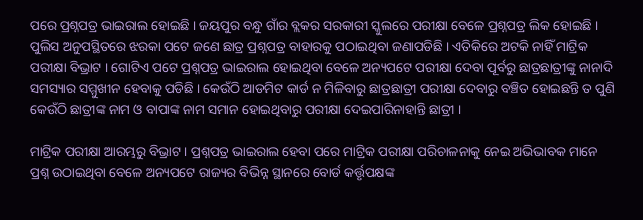ପରେ ପ୍ରଶ୍ନପତ୍ର ଭାଇରାଲ ହୋଇଛି । ଜୟପୁର ବନ୍ଧୁ ଗାଁର ବ୍ଲକର ସରକାରୀ ସ୍କୁଲରେ ପରୀକ୍ଷା ବେଳେ ପ୍ରଶ୍ନପତ୍ର ଲିକ ହୋଇଛି । ପୁଲିସ ଅନୁପସ୍ଥିତରେ ଝରକା ପଟେ ଜଣେ ଛାତ୍ର ପ୍ରଶ୍ନପତ୍ର ବାହାରକୁ ପଠାଇଥିବା ଜଣାପଡିଛି । ଏତିକିରେ ଅଟକି ନାହିଁ ମାଟ୍ରିକ ପରୀକ୍ଷା ବିଭ୍ରାଟ । ଗୋଟିଏ ପଟେ ପ୍ରଶ୍ନପତ୍ର ଭାଇରାଲ ହୋଇଥିବା ବେଳେ ଅନ୍ୟପଟେ ପରୀକ୍ଷା ଦେବା ପୂର୍ବରୁ ଛାତ୍ରଛାତ୍ରୀଙ୍କୁ ନାନାଦି ସମସ୍ୟାର ସମ୍ମୁଖୀନ ହେବାକୁ ପଡିଛି । କେଉଁଠି ଆଡମିଟ କାର୍ଡ ନ ମିଳିବାରୁ ଛାତ୍ରଛାତ୍ରୀ ପରୀକ୍ଷା ଦେବାରୁ ବଞ୍ଚିତ ହୋଇଛନ୍ତି ତ ପୁଣି କେଉଁଠି ଛାତ୍ରୀଙ୍କ ନାମ ଓ ବାପାଙ୍କ ନାମ ସମାନ ହୋଇଥିବାରୁ ପରୀକ୍ଷା ଦେଇପାରିନାହାନ୍ତି ଛାତ୍ରୀ ।

ମାଟ୍ରିକ ପରୀକ୍ଷା ଆରମ୍ଭରୁ ବିଭ୍ରାଟ । ପ୍ରଶ୍ନପତ୍ର ଭାଇରାଲ ହେବା ପରେ ମାଟ୍ରିକ ପରୀକ୍ଷା ପରିଚାଳନାକୁ ନେଇ ଅଭିଭାବକ ମାନେ ପ୍ରଶ୍ନ ଉଠାଇଥିବା ବେଳେ ଅନ୍ୟପଟେ ରାଜ୍ୟର ବିଭିନ୍ନ ସ୍ଥାନରେ ବୋର୍ଡ କର୍ତ୍ତୃପକ୍ଷଙ୍କ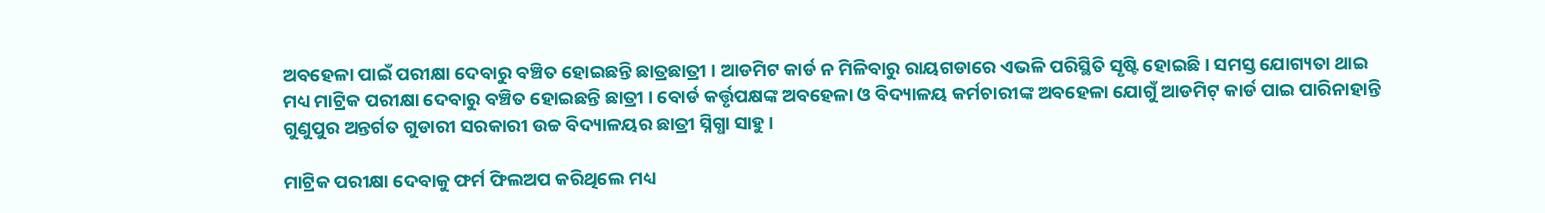ଅବହେଳା ପାଇଁ ପରୀକ୍ଷା ଦେବାରୁ ବଞ୍ଚିତ ହୋଇଛନ୍ତି ଛାତ୍ରଛାତ୍ରୀ । ଆଡମିଟ କାର୍ଡ ନ ମିଳିବାରୁ ରାୟଗଡାରେ ଏଭଳି ପରିସ୍ଥିତି ସୃଷ୍ଟି ହୋଇଛି । ସମସ୍ତ ଯୋଗ୍ୟତା ଥାଇ ମଧ୍ୟ ମାଟ୍ରିକ ପରୀକ୍ଷା ଦେବାରୁ ବଞ୍ଚିତ ହୋଇଛନ୍ତି ଛାତ୍ରୀ । ବୋର୍ଡ କର୍ତ୍ତୃପକ୍ଷଙ୍କ ଅବହେଳା ଓ ବିଦ୍ୟାଳୟ କର୍ମଚାରୀଙ୍କ ଅବହେଳା ଯୋଗୁଁ ଆଡମିଟ୍ କାର୍ଡ ପାଇ ପାରିନାହାନ୍ତି ଗୁଣୁପୁର ଅନ୍ତର୍ଗତ ଗୁଡାରୀ ସରକାରୀ ଉଚ୍ଚ ବିଦ୍ୟାଳୟର ଛାତ୍ରୀ ସ୍ନିଗ୍ଧା ସାହୁ ।

ମାଟ୍ରିକ ପରୀକ୍ଷା ଦେବାକୁ ଫର୍ମ ଫିଲଅପ କରିଥିଲେ ମଧ୍ୟ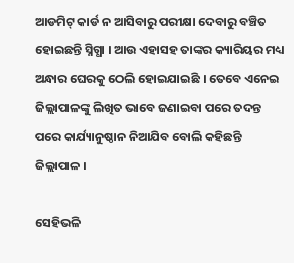ଆଡମିଟ୍ କାର୍ଡ ନ ଆସିବାରୁ ପରୀକ୍ଷା ଦେବାରୁ ବଞ୍ଚିତ ହୋଇଛନ୍ତି ସ୍ନିଗ୍ଧା । ଆଉ ଏହାସହ ତାଙ୍କର କ୍ୟାରିୟର ମଧ୍ୟ ଅନ୍ଧାର ଘେରକୁ ଠେଲି ହୋଇଯାଇଛି । ତେବେ ଏନେଇ ଜିଲ୍ଲାପାଳଙ୍କୁ ଲିଖିତ ଭାବେ ଜଣାଇବା ପରେ ତଦନ୍ତ ପରେ କାର୍ଯ୍ୟାନୁଷ୍ଠାନ ନିଆଯିବ ବୋଲି କହିଛନ୍ତି ଜିଲ୍ଲାପାଳ ।

ସେହିଭଳି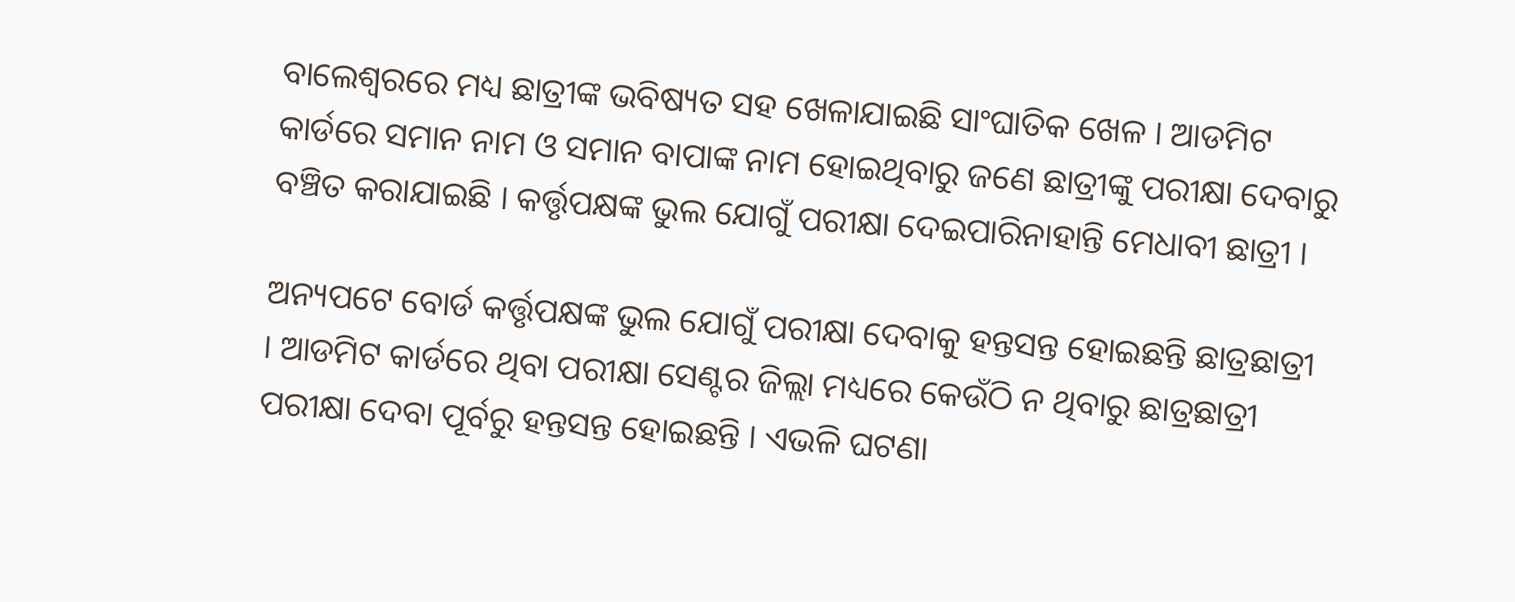ବାଲେଶ୍ୱରରେ ମଧ୍ୟ ଛାତ୍ରୀଙ୍କ ଭବିଷ୍ୟତ ସହ ଖେଳାଯାଇଛି ସାଂଘାତିକ ଖେଳ । ଆଡମିଟ କାର୍ଡରେ ସମାନ ନାମ ଓ ସମାନ ବାପାଙ୍କ ନାମ ହୋଇଥିବାରୁ ଜଣେ ଛାତ୍ରୀଙ୍କୁ ପରୀକ୍ଷା ଦେବାରୁ ବଞ୍ଚିତ କରାଯାଇଛି । କର୍ତ୍ତୃପକ୍ଷଙ୍କ ଭୁଲ ଯୋଗୁଁ ପରୀକ୍ଷା ଦେଇପାରିନାହାନ୍ତି ମେଧାବୀ ଛାତ୍ରୀ ।

ଅନ୍ୟପଟେ ବୋର୍ଡ କର୍ତ୍ତୃପକ୍ଷଙ୍କ ଭୁଲ ଯୋଗୁଁ ପରୀକ୍ଷା ଦେବାକୁ ହନ୍ତସନ୍ତ ହୋଇଛନ୍ତି ଛାତ୍ରଛାତ୍ରୀ । ଆଡମିଟ କାର୍ଡରେ ଥିବା ପରୀକ୍ଷା ସେଣ୍ଟର ଜିଲ୍ଲା ମଧ୍ୟରେ କେଉଁଠି ନ ଥିବାରୁ ଛାତ୍ରଛାତ୍ରୀ ପରୀକ୍ଷା ଦେବା ପୂର୍ବରୁ ହନ୍ତସନ୍ତ ହୋଇଛନ୍ତି । ଏଭଳି ଘଟଣା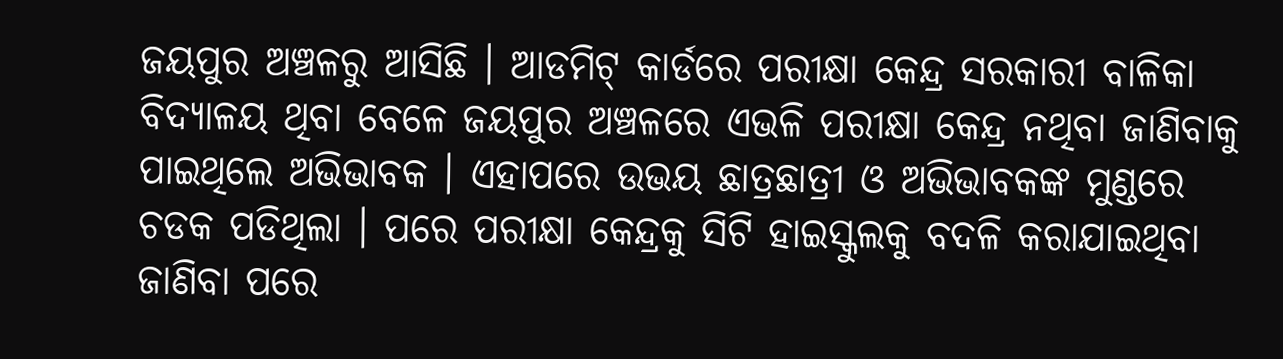ଜୟପୁର ଅଞ୍ଚଳରୁ ଆସିଛି । ଆଡମିଟ୍ କାର୍ଡରେ ପରୀକ୍ଷା କେନ୍ଦ୍ର ସରକାରୀ ବାଳିକା ବିଦ୍ୟାଳୟ ଥିବା ବେଳେ ଜୟପୁର ଅଞ୍ଚଳରେ ଏଭଳି ପରୀକ୍ଷା କେନ୍ଦ୍ର ନଥିବା ଜାଣିବାକୁ ପାଇଥିଲେ ଅଭିଭାବକ । ଏହାପରେ ଉଭୟ ଛାତ୍ରଛାତ୍ରୀ ଓ ଅଭିଭାବକଙ୍କ ମୁଣ୍ଡରେ ଚଡକ ପଡିଥିଲା । ପରେ ପରୀକ୍ଷା କେନ୍ଦ୍ରକୁ ସିଟି ହାଇସ୍କୁଲକୁ ବଦଳି କରାଯାଇଥିବା ଜାଣିବା ପରେ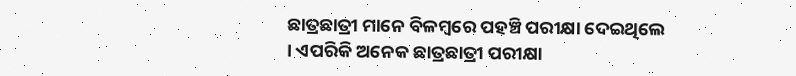ଛାତ୍ରଛାତ୍ରୀ ମାନେ ବିଳମ୍ବରେ ପହଞ୍ଚି ପରୀକ୍ଷା ଦେଇଥିଲେ । ଏପରିକି ଅନେକ ଛାତ୍ରଛାତ୍ରୀ ପରୀକ୍ଷା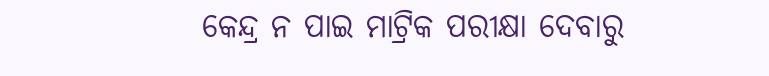କେନ୍ଦ୍ର ନ ପାଇ ମାଟ୍ରିକ ପରୀକ୍ଷା ଦେବାରୁ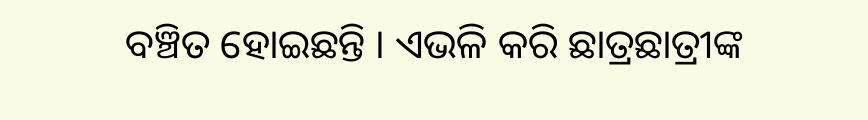ବଞ୍ଚିତ ହୋଇଛନ୍ତି । ଏଭଳି କରି ଛାତ୍ରଛାତ୍ରୀଙ୍କ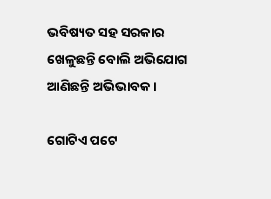ଭବିଷ୍ୟତ ସହ ସରକାର ଖେଳୁଛନ୍ତି ବୋଲି ଅଭିଯୋଗ ଆଣିଛନ୍ତି ଅଭିଭାବକ ।

ଗୋଟିଏ ପଟେ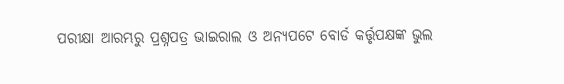ପରୀକ୍ଷା ଆରମ୍ଭରୁ ପ୍ରଶ୍ନପତ୍ର ଭାଇରାଲ ଓ ଅନ୍ୟପଟେ ବୋର୍ଡ କର୍ତ୍ତୃପକ୍ଷଙ୍କ ଭୁଲ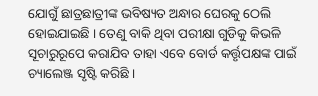ଯୋଗୁଁ ଛାତ୍ରଛାତ୍ରୀଙ୍କ ଭବିଷ୍ୟତ ଅନ୍ଧାର ଘେରକୁ ଠେଲି ହୋଇଯାଇଛି । ତେଣୁ ବାକି ଥିବା ପରୀକ୍ଷା ଗୁଡିକୁ କିଭଳି ସୂଚାରୁରୂପେ କରାଯିବ ତାହା ଏବେ ବୋର୍ଡ କର୍ତ୍ତୃପକ୍ଷଙ୍କ ପାଇଁ ଚ୍ୟାଲେଞ୍ଜ ସୃଷ୍ଟି କରିଛି ।